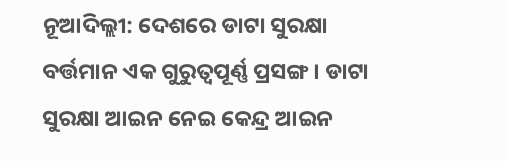ନୂଆଦିଲ୍ଲୀ: ଦେଶରେ ଡାଟା ସୁରକ୍ଷା ବର୍ତ୍ତମାନ ଏକ ଗୁରୁତ୍ବପୂର୍ଣ୍ଣ ପ୍ରସଙ୍ଗ । ଡାଟା ସୁରକ୍ଷା ଆଇନ ନେଇ କେନ୍ଦ୍ର ଆଇନ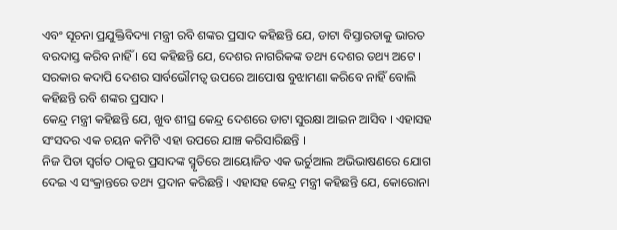ଏବଂ ସୂଚନା ପ୍ରଯୁକ୍ତିବିଦ୍ୟା ମନ୍ତ୍ରୀ ରବି ଶଙ୍କର ପ୍ରସାଦ କହିଛନ୍ତି ଯେ, ଡାଟା ବିସ୍ତାରତାକୁ ଭାରତ ବରଦାସ୍ତ କରିବ ନାହିଁ । ସେ କହିଛନ୍ତି ଯେ, ଦେଶର ନାଗରିକଙ୍କ ତଥ୍ୟ ଦେଶର ତଥ୍ୟ ଅଟେ । ସରକାର କଦାପି ଦେଶର ସାର୍ବଭୌମତ୍ବ ଉପରେ ଆପୋଷ ବୁଝାମଣା କରିବେ ନାହିଁ ବୋଲି କହିଛନ୍ତି ରବି ଶଙ୍କର ପ୍ରସାଦ ।
କେନ୍ଦ୍ର ମନ୍ତ୍ରୀ କହିଛନ୍ତି ଯେ, ଖୁବ ଶୀଘ୍ର କେନ୍ଦ୍ର ଦେଶରେ ଡାଟା ସୁରକ୍ଷା ଆଇନ ଆସିବ । ଏହାସହ ସଂସଦର ଏକ ଚୟନ କମିଟି ଏହା ଉପରେ ଯାଞ୍ଚ କରିସାରିଛନ୍ତି ।
ନିଜ ପିତା ସ୍ବର୍ଗତ ଠାକୁର ପ୍ରସାଦଙ୍କ ସ୍ମୃତିରେ ଆୟୋଜିତ ଏକ ଭର୍ଚୁଆଲ ଅଭିଭାଷଣରେ ଯୋଗ ଦେଇ ଏ ସଂକ୍ରାନ୍ତରେ ତଥ୍ୟ ପ୍ରଦାନ କରିଛନ୍ତି । ଏହାସହ କେନ୍ଦ୍ର ମନ୍ତ୍ରୀ କହିଛନ୍ତି ଯେ, କୋରୋନା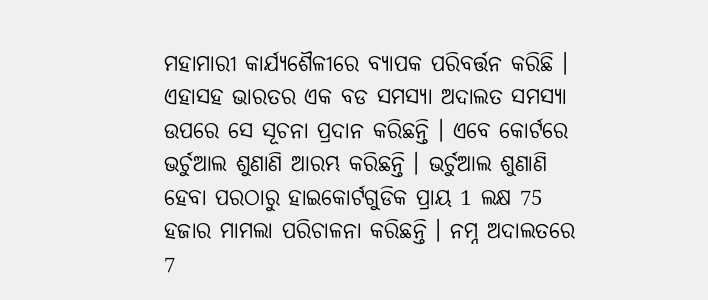ମହାମାରୀ କାର୍ଯ୍ୟଶୈଳୀରେ ବ୍ୟାପକ ପରିବର୍ତ୍ତନ କରିଛି ।
ଏହାସହ ଭାରତର ଏକ ବଡ ସମସ୍ୟା ଅଦାଲତ ସମସ୍ୟା ଉପରେ ସେ ସୂଚନା ପ୍ରଦାନ କରିଛନ୍ତି । ଏବେ କୋର୍ଟରେ ଭର୍ଚୁଆଲ ଶୁଣାଣି ଆରମ୍ଭ କରିଛନ୍ତି । ଭର୍ଚୁଆଲ ଶୁଣାଣି ହେବା ପରଠାରୁ ହାଇକୋର୍ଟଗୁଡିକ ପ୍ରାୟ 1 ଲକ୍ଷ 75 ହଜାର ମାମଲା ପରିଚାଳନା କରିଛନ୍ତି । ନମ୍ନ ଅଦାଲତରେ 7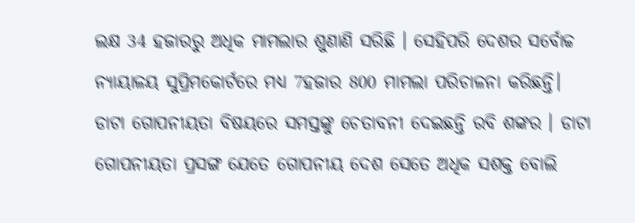ଲକ୍ଷ 34 ହଜାରରୁ ଅଧିକ ମାମଲାର ଶୁଣାଣି ସରିଛି । ସେହିପରି ଦେଶର ସର୍ବୋଚ୍ଚ ନ୍ୟାୟାଳୟ ସୁପ୍ରିମକୋର୍ଟରେ ମଧ୍ୟ 7ହଜାର 800 ମାମଲା ପରିଚାଳନା କରିଛନ୍ତି।
ଡାଟା ଗୋପନୀୟତା ବିଷୟରେ ସମସ୍ତଙ୍କୁ ଚେତାବନୀ ଦେଇଛନ୍ତି ରବି ଶଙ୍କର । ଡାଟା ଗୋପନୀୟତା ପ୍ରସଙ୍ଗ ଯେତେ ଗୋପନୀୟ ଦେଶ ସେତେ ଅଧିକ ସଶକ୍ତ ବୋଲି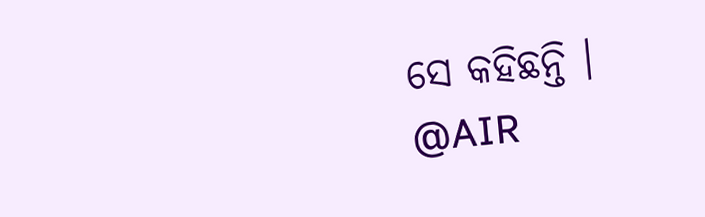ସେ କହିଛନ୍ତି ।
@AIR